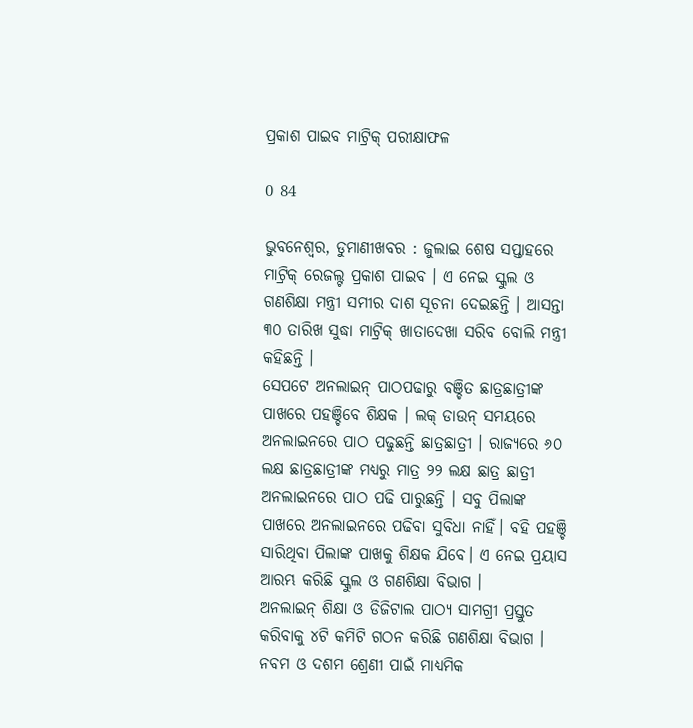ପ୍ରକାଶ ପାଇବ ମାଟ୍ରିକ୍ ପରୀକ୍ଷାଫଳ

0 84

ଭୁବନେଶ୍ବର, ଡୁମାଣୀଖବର : ଜୁଲାଇ ଶେଷ ସପ୍ତାହରେ ମାଟ୍ରିକ୍ ରେଜଲ୍ଟ ପ୍ରକାଶ ପାଇବ । ଏ ନେଇ ସ୍କୁଲ ଓ ଗଣଶିକ୍ଷା ମନ୍ତ୍ରୀ ସମୀର ଦାଶ ସୂଚନା ଦେଇଛନ୍ତି । ଆସନ୍ତା ୩୦ ତାରିଖ ସୁଦ୍ଧା ମାଟ୍ରିକ୍ ଖାତାଦେଖା ସରିବ ବୋଲି ମନ୍ତ୍ରୀ କହିଛନ୍ତି ।
ସେପଟେ ଅନଲାଇନ୍ ପାଠପଢାରୁ ବଞ୍ଚିତ ଛାତ୍ରଛାତ୍ରୀଙ୍କ ପାଖରେ ପହଞ୍ଚିବେ ଶିକ୍ଷକ । ଲକ୍ ଡାଉନ୍ ସମୟରେ ଅନଲାଇନରେ ପାଠ ପଢୁଛନ୍ତି ଛାତ୍ରଛାତ୍ରୀ । ରାଜ୍ୟରେ ୬୦ ଲକ୍ଷ ଛାତ୍ରଛାତ୍ରୀଙ୍କ ମଧ୍ୟରୁ ମାତ୍ର ୨୨ ଲକ୍ଷ ଛାତ୍ର ଛାତ୍ରୀ ଅନଲାଇନରେ ପାଠ ପଢି ପାରୁଛନ୍ତି । ସବୁ ପିଲାଙ୍କ ପାଖରେ ଅନଲାଇନରେ ପଢିବା ସୁବିଧା ନାହିଁ। ବହି ପହଞ୍ଚି ସାରିଥିବା ପିଲାଙ୍କ ପାଖକୁ ଶିକ୍ଷକ ଯିବେ। ଏ ନେଇ ପ୍ରୟାସ ଆରମ୍ଭ କରିଛି ସ୍କୁଲ ଓ ଗଣଶିକ୍ଷା ବିଭାଗ ।
ଅନଲାଇନ୍ ଶିକ୍ଷା ଓ ଡିଜିଟାଲ ପାଠ୍ୟ ସାମଗ୍ରୀ ପ୍ରସ୍ତୁତ କରିବାକୁ ୪ଟି କମିଟି ଗଠନ କରିଛି ଗଣଶିକ୍ଷା ବିଭାଗ । ନବମ ଓ ଦଶମ ଶ୍ରେଣୀ ପାଇଁ ମାଧ୍ୟମିକ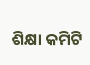ଶିକ୍ଷା କମିଟି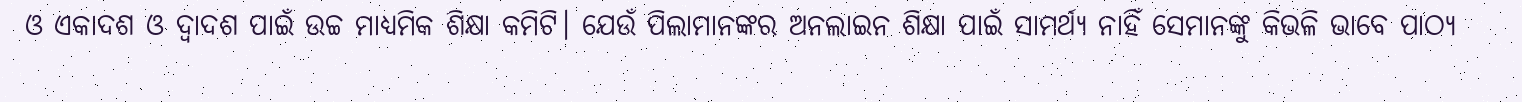ଓ ଏକାଦଶ ଓ ଦ୍ବାଦଶ ପାଇଁ ଉଚ୍ଚ ମାଧ୍ୟମିକ ଶିକ୍ଷା କମିଟି। ଯେଉଁ ପିଲାମାନଙ୍କର ଅନଲାଇନ ଶିକ୍ଷା ପାଇଁ ସାମର୍ଥ୍ୟ ନାହିଁ ସେମାନଙ୍କୁ କିଭଳି ଭାବେ ପାଠ୍ୟ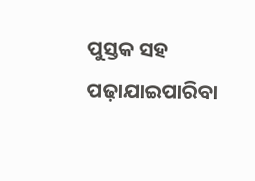ପୁସ୍ତକ ସହ ପଢ଼ାଯାଇପାରିବା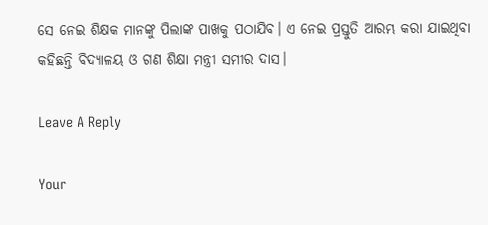ସେ ନେଇ ଶିକ୍ଷକ ମାନଙ୍କୁ ପିଲାଙ୍କ ପାଖକୁ ପଠାଯିବ। ଏ ନେଇ ପ୍ରସ୍ତୁତି ଆରମ୍ଭ କରା ଯାଇଥିବା କହିଛନ୍ତି ବିଦ୍ୟାଳୟ ଓ ଗଣ ଶିକ୍ଷା ମନ୍ତ୍ରୀ ସମୀର ଦାସ।

Leave A Reply

Your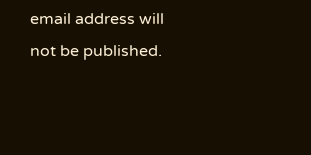email address will not be published.